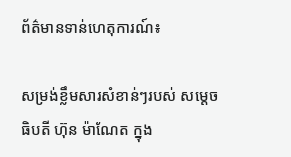ព័ត៌មានទាន់ហេតុការណ៍៖

សម្រង់ខ្លឹមសារសំខាន់ៗរបស់ សម្តេចធិបតី ហ៊ុន ម៉ាណែត ក្នុង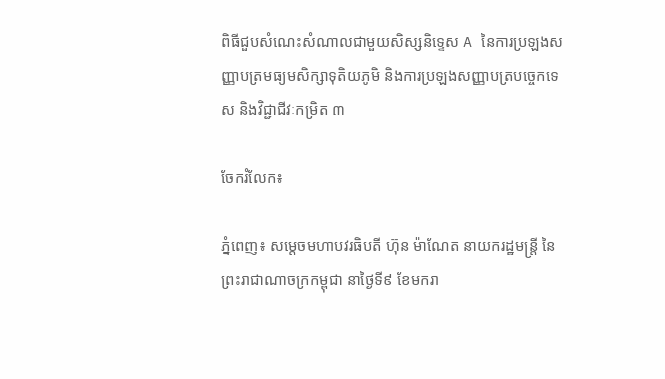ពិធីជួបសំណេះសំណាលជាមួយសិស្សនិទ្ទេស A នៃការប្រឡងសញ្ញាបត្រមធ្យមសិក្សាទុតិយភូមិ និងការប្រឡងសញ្ញាបត្របច្ចេកទេស និងវិជ្ជាជីវៈកម្រិត ៣

ចែករំលែក៖

ភ្នំពេញ៖ សម្តេចមហាបវរធិបតី ហ៊ុន ម៉ាណែត នាយករដ្ឋមន្ត្រី នៃព្រះរាជាណាចក្រកម្ពុជា នាថ្ងៃទី៩ ខែមករា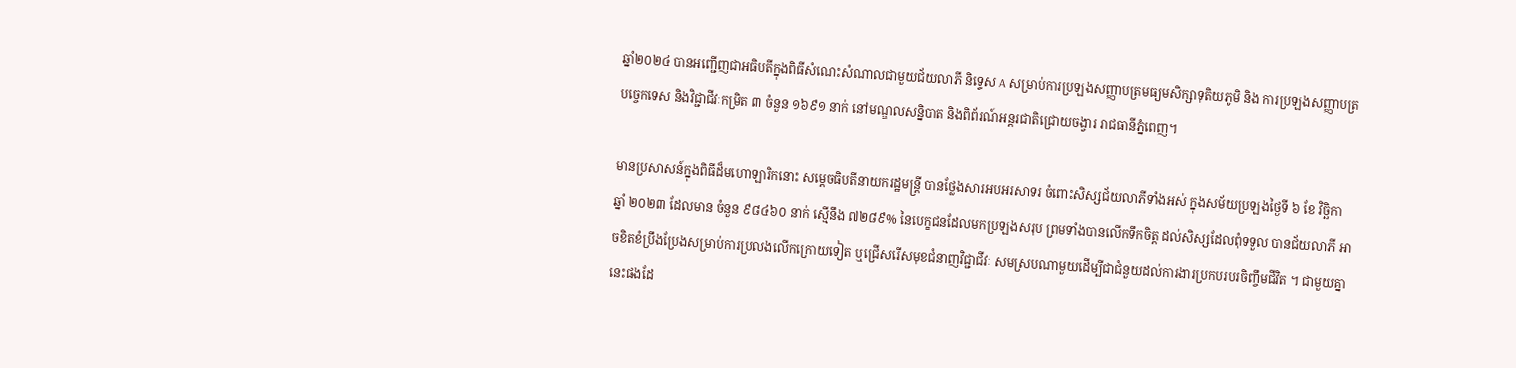ឆ្នាំ២០២៤ បានអញ្ជើញជាអធិបតីក្នុងពិធីសំណេះសំណាលជាមួយជ័យលាភី និទ្ទេស A សម្រាប់ការប្រឡងសញ្ញាបត្រមធ្យមសិក្សាទុតិយភូមិ និង ការប្រឡងសញ្ញាបត្របច្ចេកទេស និងវិជ្ជាជីវៈកម្រិត ៣ ចំនួន ១៦៩១ នាក់ នៅមណ្ឌលសន្និបាត និងពិព័រណ៍អន្តរជាតិជ្រោយចង្វារ រាជធានីភ្នំពេញ។

មានប្រសាសន៍ក្នុងពិធីដ៏មហោឡារិកនោះ សម្តេចធិបតីនាយករដ្ឋមន្ត្រី បានថ្លែងសារអបអរសាទរ ចំពោះសិស្សជ័យលាភីទាំងអស់ ក្នុងសម័យប្រឡងថ្ងៃទី ៦ ខែ វិច្ឆិកា ឆ្នាំ ២០២៣ ដែលមាន ចំនួន ៩៨៤៦០ នាក់ ស្មើនឹង ៧២៨៩% នៃបេក្ខជនដែលមកប្រឡងសរុប ព្រមទាំងបានលើកទឹកចិត្ត ដល់សិស្សដែលពុំទទួល បានជ័យលាភី អាចខិតខំប្រឹងប្រែងសម្រាប់ការប្រលងលើកក្រោយទៀត ឬជ្រើសរើសមុខជំនាញវិជ្ជាជីវៈ សមស្របណាមួយដើម្បីជាជំនួយដល់ការងារប្រកបរបរចិញ្ចឹមជីវិត ។ ជាមួយគ្នានេះផងដែ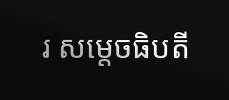រ សម្តេចធិបតី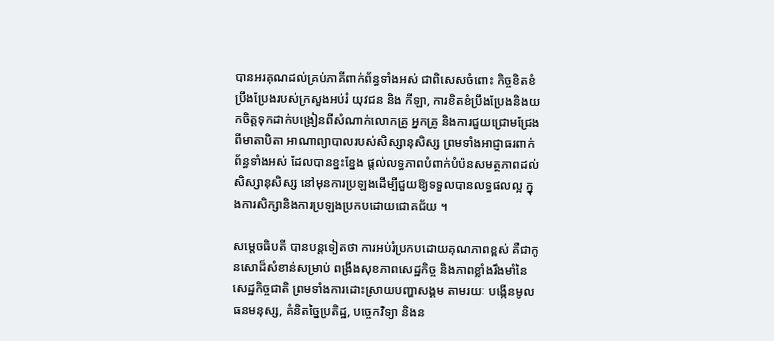បានអរគុណដល់គ្រប់ភាគីពាក់ព័ន្ធទាំងអស់ ជាពិសេសចំពោះ កិច្ចខិតខំប្រឹងប្រែងរបស់ក្រសួងអប់រំ យុវជន និង កីឡា, ការខិតខំប្រឹងប្រែងនិងយកចិត្តទុកដាក់បង្រៀនពីសំណាក់លោកគ្រូ អ្នកគ្រូ និងការជួយជ្រោមជ្រែង ពីមាតាបិតា អាណាព្យាបាលរបស់សិស្សានុសិស្ស ព្រមទាំងអាជ្ញាធរពាក់ព័ន្ធទាំងអស់ ដែលបានខ្នះខ្នែង ផ្តល់លទ្ធភាពបំពាក់បំប៉នសមត្ថភាពដល់សិស្សានុសិស្ស នៅមុនការប្រឡងដើម្បីជួយឱ្យទទួលបានលទ្ធផលល្អ ក្នុងការសិក្សានិងការប្រឡងប្រកបដោយជោគជ័យ ។

សម្តេចធិបតី បានបន្តទៀតថា ការអប់រំប្រកបដោយគុណភាពខ្ពស់ គឺជាកូនសោដ៏សំខាន់សម្រាប់ ពង្រឹងសុខភាពសេដ្ឋកិច្ច និងភាពខ្លាំងរឹងមាំនៃសេដ្ឋកិច្ចជាតិ ព្រមទាំងការដោះស្រាយបញ្ហាសង្គម តាមរយៈ បង្កើនមូលធនមនុស្ស, គំនិតច្នៃប្រតិដ្ឋ, បច្ចេកវិទ្យា និងន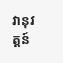វានុវត្តន៍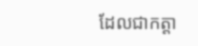ដែលជាកត្តា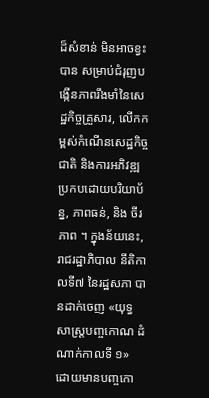ដ៏សំខាន់ មិនអាចខ្វះបាន សម្រាប់ជំរុញបង្កើនភាពរឹងមាំនៃសេដ្ឋកិច្ចគ្រួសារ, លើកកម្ពស់កំណើនសេដ្ឋកិច្ចជាតិ និងការអភិវឌ្ឍ ប្រកបដោយបរិយាប័ន្ន, ភាពធន់, និង ចីរភាព ។ ក្នុងន័យនេះ, រាជរដ្ឋាភិបាល នីតិកាលទី៧ នៃរដ្ឋសភា បានដាក់ចេញ «យុទ្ធសាស្ត្របញ្ចកោណ ដំណាក់កាលទី ១» ដោយមានបញ្ចកោ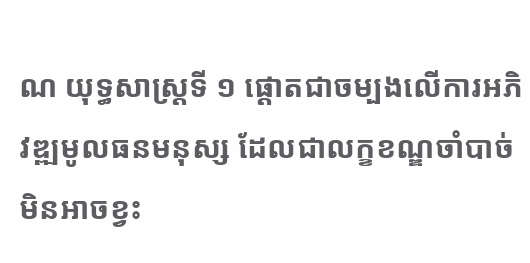ណ យុទ្ធសាស្ត្រទី ១ ផ្តោតជាចម្បងលើការអភិវឌ្ឍមូលធនមនុស្ស ដែលជាលក្ខខណ្ឌចាំបាច់ មិនអាចខ្វះ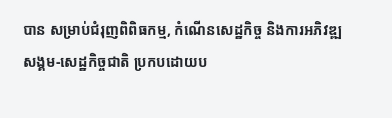បាន សម្រាប់ជំរុញពិពិធកម្ម, កំណើនសេដ្ឋកិច្ច និងការអភិវឌ្ឍសង្គម-សេដ្ឋកិច្ចជាតិ ប្រកបដោយប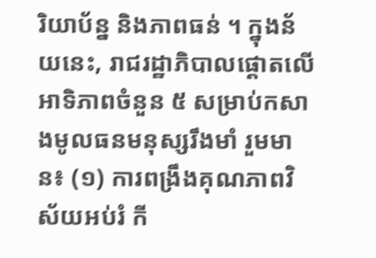រិយាប័ន្ន និងភាពធន់ ។ ក្នុងន័យនេះ, រាជរដ្ឋាភិបាលផ្ដោតលើអាទិភាពចំនួន ៥ សម្រាប់កសាងមូលធនមនុស្សរឹងមាំ រួមមាន៖ (១) ការពង្រឹងគុណភាពវិស័យអប់រំ កី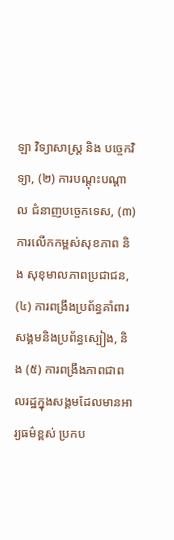ឡា វិទ្យាសាស្ត្រ និង បច្ចេកវិទ្យា, (២) ការបណ្តុះបណ្តាល ជំនាញបច្ចេកទេស, (៣) ការលើកកម្ពស់សុខភាព និង សុខុមាលភាពប្រជាជន, (៤) ការពង្រឹងប្រព័ន្ធគាំពារសង្គមនិងប្រព័ន្ធស្បៀង, និង (៥) ការពង្រឹងភាពជាពលរដ្ឋក្នុងសង្គមដែលមានអារ្យធម៌ខ្ពស់ ប្រកប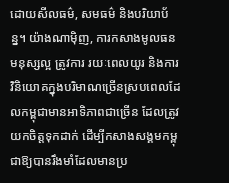ដោយសីលធម៌, សមធម៌ និងបរិយាប័ន្ន។ យ៉ាងណាម៉ិញ, ការកសាងមូលធនមនុស្សល្អ ត្រូវការ រយៈពេលយូរ និងការវិនិយោគក្នុងបរិមាណច្រើនស្របពេលដែលកម្ពុជាមានអាទិភាពជាច្រើន ដែលត្រូវ យកចិត្តទុកដាក់ ដើម្បីកសាងសង្គមកម្ពុជាឱ្យបានរឹងមាំដែលមានប្រ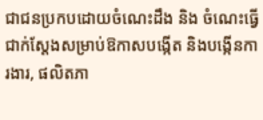ជាជនប្រកបដោយចំណេះដឹង និង ចំណេះធ្វើជាក់ស្តែងសម្រាប់ឱកាសបង្កើត និងបង្កើនការងារ, ផលិតភា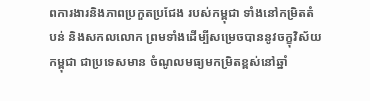ពការងារនិងភាពប្រកួតប្រជែង របស់កម្ពុជា ទាំងនៅកម្រិតតំបន់ និងសកលលោក ព្រមទាំងដើម្បីសម្រេចបាននូវចក្ខុវិស័យកម្ពុជា ជាប្រទេសមាន ចំណូលមធ្យមកម្រិតខ្ពស់នៅឆ្នាំ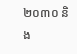២០៣០ និង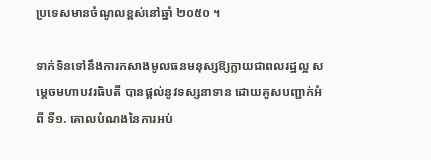ប្រទេសមានចំណូលខ្ពស់នៅឆ្នាំ ២០៥០ ។

ទាក់ទិនទៅនឹងការកសាងមូលធនមនុស្សឱ្យក្លាយជាពលរដ្ឋល្អ សម្តេចមហាបវរធិបតី បានផ្តល់នូវទស្សនាទាន ដោយគូសបញ្ជាក់អំពី ទី១. គោលបំណងនៃការអប់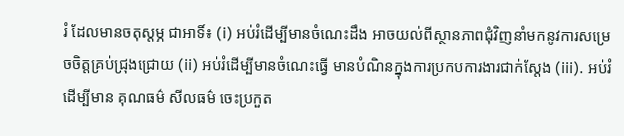រំ ដែលមានចតុស្តម្ភ ជាអាទិ៍៖ (i) អប់រំដើម្បីមានចំណេះដឹង អាចយល់ពីស្ថានភាពជុំវិញនាំមកនូវការសម្រេចចិត្តគ្រប់ជ្រុងជ្រោយ (ii) អប់រំដើម្បីមានចំណេះធ្វើ មានបំណិនក្នុងការប្រកបការងារជាក់ស្តែង (iii). អប់រំដើម្បីមាន គុណធម៌ សីលធម៌ ចេះប្រកួត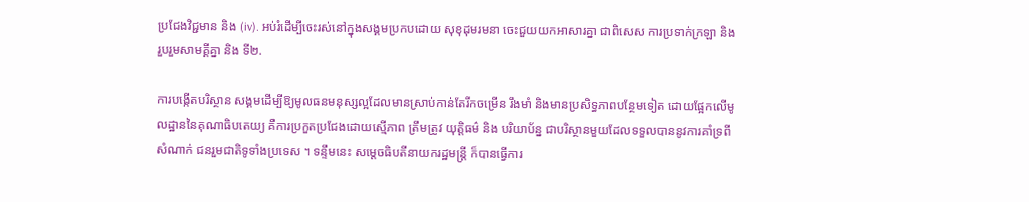ប្រជែងវិជ្ជមាន និង (iv). អប់រំដើម្បីចេះរស់នៅក្នុងសង្គមប្រកបដោយ សុខុដុមរមនា ចេះជួយយកអាសារគ្នា ជាពិសេស ការប្រទាក់ក្រឡា និងរួបរួមសាមគ្គីគ្នា និង ទី២.

ការបង្កើតបរិស្ថាន សង្គមដើម្បីឱ្យមូលធនមនុស្សល្អដែលមានស្រាប់កាន់តែរីកចម្រើន រឹងមាំ និងមានប្រសិទ្ធភាពបន្ថែមទៀត ដោយផ្អែកលើមូលដ្ឋាននៃគុណាធិបតេយ្យ គឺការប្រកួតប្រជែងដោយស្មើភាព ត្រឹមត្រូវ យុត្តិធម៌ និង បរិយាប័ន្ន ជាបរិស្ថានមួយដែលទទួលបាននូវការគាំទ្រពីសំណាក់ ជនរួមជាតិទូទាំងប្រទេស ។ ទន្ទឹមនេះ សម្តេចធិបតីនាយករដ្ឋមន្ត្រី ក៏បានធ្វើការ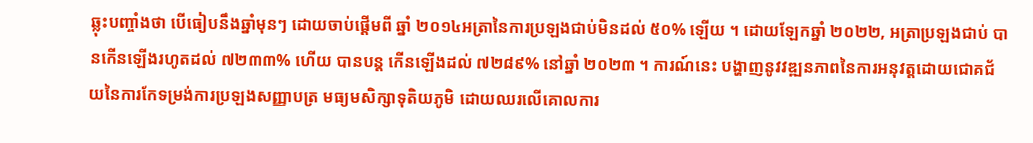ឆ្លុះបញ្ចាំងថា បើធៀបនឹងឆ្នាំមុនៗ ដោយចាប់ផ្តើមពី ឆ្នាំ ២០១៤អត្រានៃការប្រឡងជាប់មិនដល់ ៥០% ឡើយ ។ ដោយឡែកឆ្នាំ ២០២២, អត្រាប្រឡងជាប់ បានកើនឡើងរហូតដល់ ៧២៣៣% ហើយ បានបន្ត កើនឡើងដល់ ៧២៨៩% នៅឆ្នាំ ២០២៣ ។ ការណ៍នេះ បង្ហាញនូវវឌ្ឍនភាពនៃការអនុវត្តដោយជោគជ័យនៃការកែទម្រង់ការប្រឡងសញ្ញាបត្រ មធ្យមសិក្សាទុតិយភូមិ ដោយឈរលើគោលការ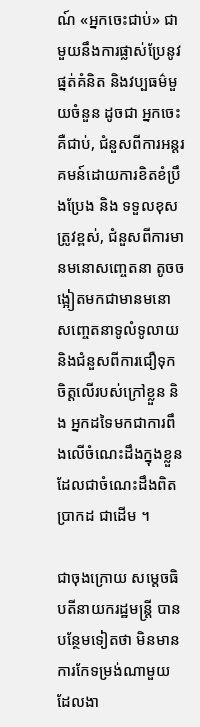ណ៍ «អ្នកចេះជាប់» ជាមួយនឹងការផ្លាស់ប្រែនូវផ្នត់គំនិត និងវប្បធម៌មួយចំនួន ដូចជា អ្នកចេះគឺជាប់, ជំនួសពីការអន្តរគមន៍ដោយការខិតខំប្រឹងប្រែង និង ទទួលខុសត្រូវខ្ពស់, ជំនួសពីការមានមនោសញ្ចេតនា តូចចង្អៀតមកជាមានមនោសញ្ចេតនាទូលំទូលាយ និងជំនួសពីការជឿទុកចិត្តលើរបស់ក្រៅខ្លួន និង អ្នកដទៃមកជាការពឹងលើចំណេះដឹងក្នុងខ្លួន ដែលជាចំណេះដឹងពិតប្រាកដ ជាដើម ។

ជាចុងក្រោយ សម្តេចធិបតីនាយករដ្ឋមន្ត្រី បានបន្ថែមទៀតថា មិនមានការកែទម្រង់ណាមួយ ដែលងា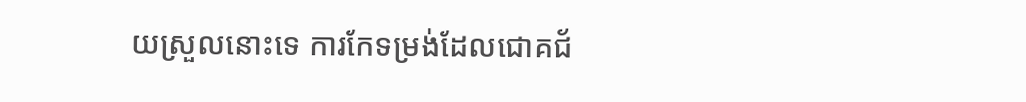យស្រួលនោះទេ ការកែទម្រង់ដែលជោគជ័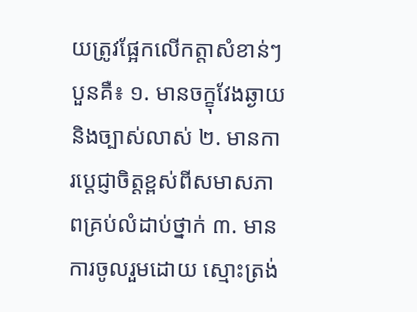យត្រូវផ្អែកលើកត្តាសំខាន់ៗបួនគឺ៖ ១. មានចក្ខុវែងឆ្ងាយ និងច្បាស់លាស់ ២. មានការប្តេជ្ញាចិត្តខ្ពស់ពីសមាសភាពគ្រប់លំដាប់ថ្នាក់ ៣. មានការចូលរួមដោយ ស្មោះត្រង់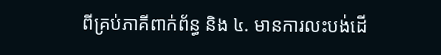ពីគ្រប់ភាគីពាក់ព័ន្ធ និង ៤. មានការលះបង់ដើ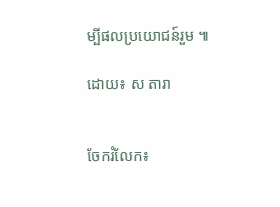ម្បីផលប្រយោជន៍រួម ៕

ដោយ៖ ស តារា


ចែករំលែក៖